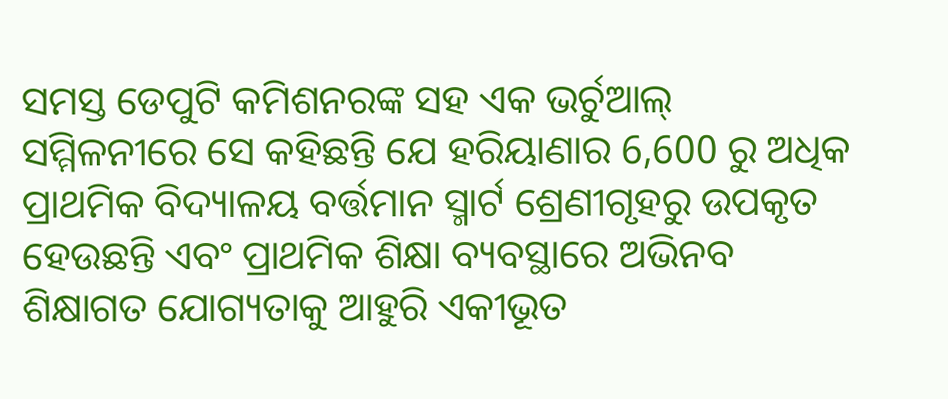ସମସ୍ତ ଡେପୁଟି କମିଶନରଙ୍କ ସହ ଏକ ଭର୍ଚୁଆଲ୍ ସମ୍ମିଳନୀରେ ସେ କହିଛନ୍ତି ଯେ ହରିୟାଣାର 6,600 ରୁ ଅଧିକ ପ୍ରାଥମିକ ବିଦ୍ୟାଳୟ ବର୍ତ୍ତମାନ ସ୍ମାର୍ଟ ଶ୍ରେଣୀଗୃହରୁ ଉପକୃତ ହେଉଛନ୍ତି ଏବଂ ପ୍ରାଥମିକ ଶିକ୍ଷା ବ୍ୟବସ୍ଥାରେ ଅଭିନବ ଶିକ୍ଷାଗତ ଯୋଗ୍ୟତାକୁ ଆହୁରି ଏକୀଭୂତ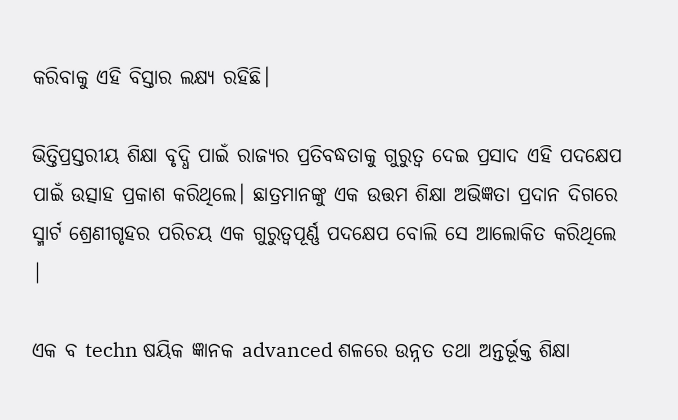କରିବାକୁ ଏହି ବିସ୍ତାର ଲକ୍ଷ୍ୟ ରହିଛି।

ଭିତ୍ତିପ୍ରସ୍ତରୀୟ ଶିକ୍ଷା ବୃଦ୍ଧି ପାଇଁ ରାଜ୍ୟର ପ୍ରତିବଦ୍ଧତାକୁ ଗୁରୁତ୍ୱ ଦେଇ ପ୍ରସାଦ ଏହି ପଦକ୍ଷେପ ପାଇଁ ଉତ୍ସାହ ପ୍ରକାଶ କରିଥିଲେ। ଛାତ୍ରମାନଙ୍କୁ ଏକ ଉତ୍ତମ ଶିକ୍ଷା ଅଭିଜ୍ଞତା ପ୍ରଦାନ ଦିଗରେ ସ୍ମାର୍ଟ ଶ୍ରେଣୀଗୃହର ପରିଚୟ ଏକ ଗୁରୁତ୍ୱପୂର୍ଣ୍ଣ ପଦକ୍ଷେପ ବୋଲି ସେ ଆଲୋକିତ କରିଥିଲେ |

ଏକ ବ techn ଷୟିକ ଜ୍ଞାନକ advanced ଶଳରେ ଉନ୍ନତ ତଥା ଅନ୍ତର୍ଭୂକ୍ତ ଶିକ୍ଷା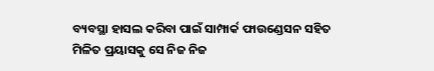ବ୍ୟବସ୍ଥା ହାସଲ କରିବା ପାଇଁ ସାମ୍ପାର୍କ ଫାଉଣ୍ଡେସନ ସହିତ ମିଳିତ ପ୍ରୟାସକୁ ସେ ନିଜ ନିଜ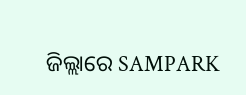ଜିଲ୍ଲାରେ SAMPARK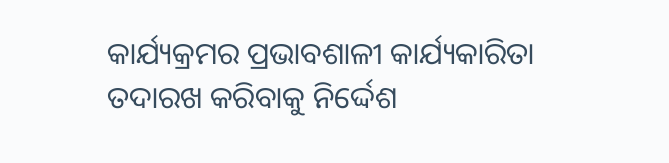କାର୍ଯ୍ୟକ୍ରମର ପ୍ରଭାବଶାଳୀ କାର୍ଯ୍ୟକାରିତା ତଦାରଖ କରିବାକୁ ନିର୍ଦ୍ଦେଶ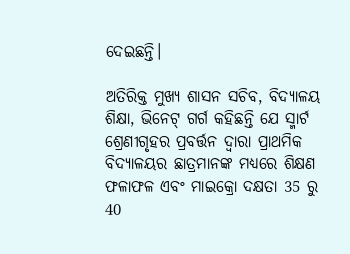ଦେଇଛନ୍ତି।

ଅତିରିକ୍ତ ମୁଖ୍ୟ ଶାସନ ସଚିବ, ବିଦ୍ୟାଳୟ ଶିକ୍ଷା, ଭିନେଟ୍ ଗର୍ଗ କହିଛନ୍ତି ଯେ ସ୍ମାର୍ଟ ଶ୍ରେଣୀଗୃହର ପ୍ରବର୍ତ୍ତନ ଦ୍ୱାରା ପ୍ରାଥମିକ ବିଦ୍ୟାଳୟର ଛାତ୍ରମାନଙ୍କ ମଧ୍ୟରେ ଶିକ୍ଷଣ ଫଳାଫଳ ଏବଂ ମାଇକ୍ରୋ ଦକ୍ଷତା 35 ରୁ 40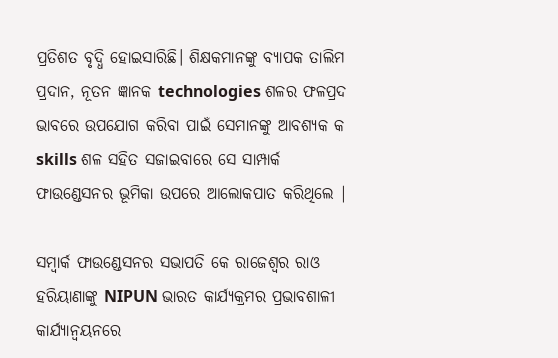ପ୍ରତିଶତ ବୃଦ୍ଧି ହୋଇସାରିଛି। ଶିକ୍ଷକମାନଙ୍କୁ ବ୍ୟାପକ ତାଲିମ ପ୍ରଦାନ, ନୂତନ ଜ୍ଞାନକ technologies ଶଳର ଫଳପ୍ରଦ ଭାବରେ ଉପଯୋଗ କରିବା ପାଇଁ ସେମାନଙ୍କୁ ଆବଶ୍ୟକ କ skills ଶଳ ସହିତ ସଜାଇବାରେ ସେ ସାମ୍ପାର୍କ ଫାଉଣ୍ଡେସନର ଭୂମିକା ଉପରେ ଆଲୋକପାତ କରିଥିଲେ |

ସମ୍ୱାର୍କ ଫାଉଣ୍ଡେସନର ସଭାପତି କେ ରାଜେଶ୍ୱର ରାଓ ହରିୟାଣାଙ୍କୁ NIPUN ଭାରତ କାର୍ଯ୍ୟକ୍ରମର ପ୍ରଭାବଶାଳୀ କାର୍ଯ୍ୟାନ୍ୱୟନରେ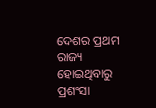ଦେଶର ପ୍ରଥମ ରାଜ୍ୟ ହୋଇଥିବାରୁ ପ୍ରଶଂସା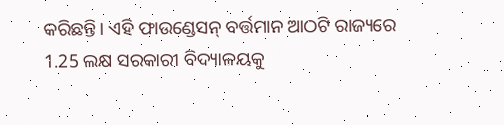କରିଛନ୍ତି। ଏହି ଫାଉଣ୍ଡେସନ୍ ବର୍ତ୍ତମାନ ଆଠଟି ରାଜ୍ୟରେ 1.25 ଲକ୍ଷ ସରକାରୀ ବିଦ୍ୟାଳୟକୁ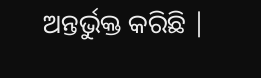ଅନ୍ତର୍ଭୁକ୍ତ କରିଛି |